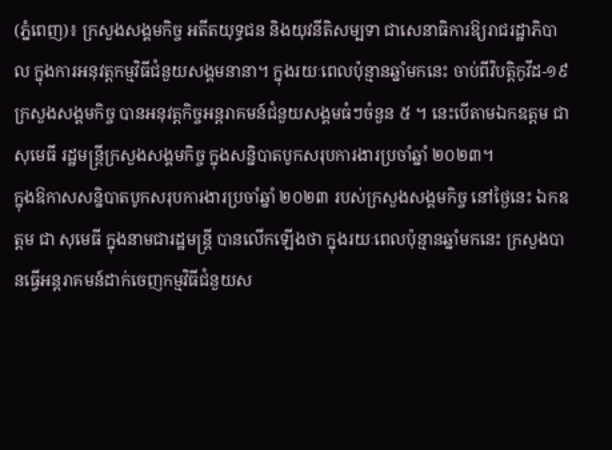(ភ្នំពេញ)៖ ក្រសួងសង្គមកិច្ច អតីតយុទ្ធជន និងយុវនីតិសម្បទា ជាសេនាធិការឱ្យរាជរដ្ឋាភិបាល ក្នុងការអនុវត្តកម្មវិធីជំនួយសង្គមនានា។ ក្នុងរយៈពេលប៉ុន្មានឆ្នាំមកនេះ ចាប់ពីវិបត្តិកូវីដ-១៩ ក្រសួងសង្គមកិច្ច បានអនុវត្តកិច្ចអន្តរាគមន៍ជំនួយសង្គមធំៗចំនួន ៥ ។ នេះបើតាមឯកឧត្តម ជា សុមេធី រដ្ឋមន្ត្រីក្រសួងសង្គមកិច្ច ក្នុងសន្និបាតបូកសរុបការងារប្រចាំឆ្នាំ ២០២៣។
ក្នុងឱកាសសន្និបាតបូកសរុបការងារប្រចាំឆ្នាំ ២០២៣ របស់ក្រសួងសង្គមកិច្ច នៅថ្ងៃនេះ ឯកឧត្តម ជា សុមេធី ក្នុងនាមជារដ្ឋមន្ត្រី បានលើកឡើងថា ក្នុងរយៈពេលប៉ុន្មានឆ្នាំមកនេះ ក្រសួងបានធ្វើអន្តរាគមន៍ដាក់ចេញកម្មវិធីជំនួយស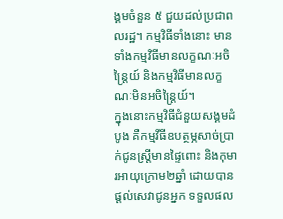ង្គមចំនួន ៥ ជួយដល់ប្រជាពលរដ្ឋ។ កម្មវិធីទាំងនោះ មានទាំងកម្មវិធីមានលក្ខណៈអចិន្ត្រៃយ៍ និងកម្មវិធីមានលក្ខណៈមិនអចិន្ត្រៃយ៍។
ក្នុងនោះកម្មវិធីជំនួយសង្គមដំបូង គឺកម្មវីធីឧបត្ថម្ភសាច់ប្រាក់ជូនស្ត្រីមានផ្ទៃពោះ និងកុមារអាយុក្រោម២ឆ្នាំ ដោយបានផ្តល់សេវាជូនអ្នក ទទួលផល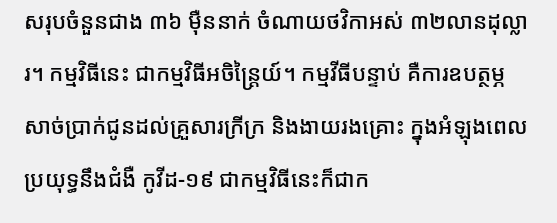សរុបចំនួនជាង ៣៦ ម៉ឺននាក់ ចំណាយថវិកាអស់ ៣២លានដុល្លារ។ កម្មវិធីនេះ ជាកម្មវិធីអចិន្ត្រៃយ៍។ កម្មវីធីបន្ទាប់ គឺការឧបត្ថម្ភសាច់ប្រាក់ជូនដល់គ្រួសារក្រីក្រ និងងាយរងគ្រោះ ក្នុងអំឡុងពេលប្រយុទ្ធនឹងជំងឺ កូវីដ-១៩ ជាកម្មវិធីនេះក៏ជាក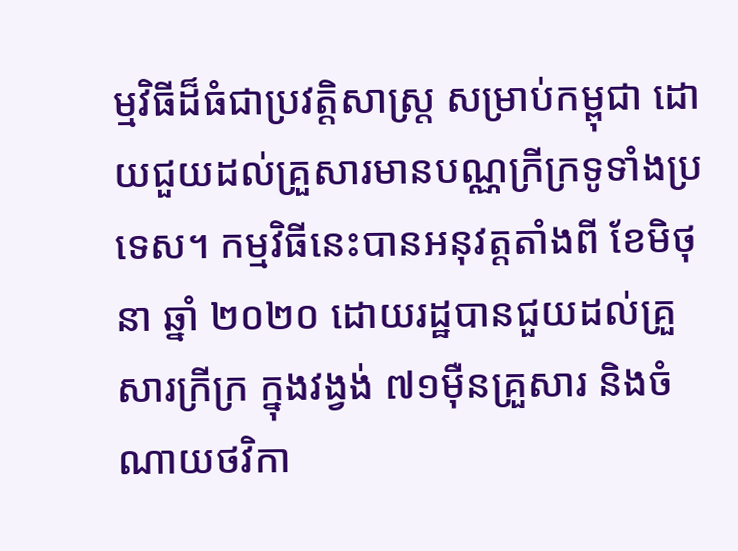ម្មវិធីដ៏ធំជាប្រវត្តិសាស្ត្រ សម្រាប់កម្ពុជា ដោយជួយដល់គ្រួសារមានបណ្ណក្រីក្រទូទាំងប្រទេស។ កម្មវិធីនេះបានអនុវត្តតាំងពី ខែមិថុនា ឆ្នាំ ២០២០ ដោយរដ្ឋបានជួយដល់គ្រួសារក្រីក្រ ក្នុងវង្វង់ ៧១ម៉ឺនគ្រួសារ និងចំណាយថវិកា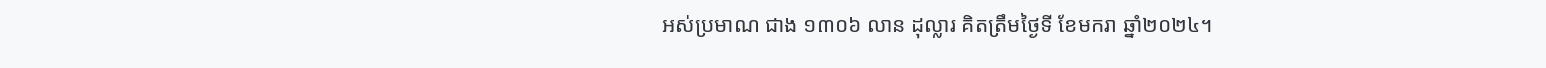អស់ប្រមាណ ជាង ១៣០៦ លាន ដុល្លារ គិតត្រឹមថ្ងៃទី ខែមករា ឆ្នាំ២០២៤។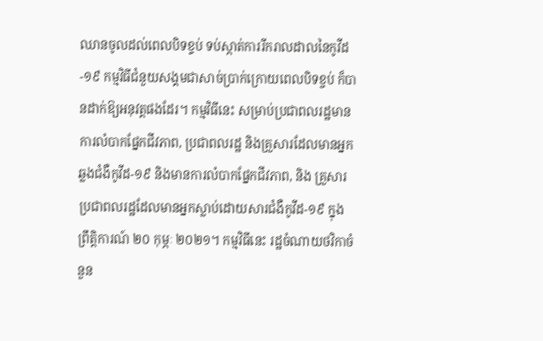ឈានចូលដល់ពេលបិទខ្ទប់ ទប់ស្កាត់ការរីករាលដាលនៃកូវីដ-១៩ កម្មវិធីជំនួយសង្គមជាសាច់ប្រាក់ក្រោយពេលបិទខ្ចប់ ក៏បានដាក់ឱ្យអនុវត្តផងដែរ។ កម្មវិធីនេះ សម្រាប់ប្រជាពលរដ្ឋមានការលំបាកផ្នែកជីវភាព, ប្រជាពលរដ្ឋ និងគ្រួសារដែលមានអ្នកឆ្លងជំងឺកូវីដ-១៩ និងមានការលំបាកផ្នែកជីវភាព, និង គ្រួសារ ប្រជាពលរដ្ឋដែលមានអ្នកស្លាប់ដោយសារជំងឺកូវីដ-១៩ ក្នុងព្រឹត្តិការណ៍ ២០ កុម្ភៈ ២០២១។ កម្មវិធីនេះ រដ្ឋចំណាយថវិកាចំនួន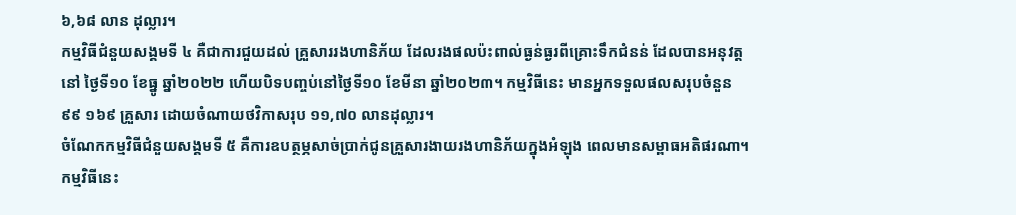៦,៦៨ លាន ដុល្លារ។
កម្មវិធីជំនួយសង្គមទី ៤ គឺជាការជួយដល់ គ្រួសាររងហានិភ័យ ដែលរងផលប៉ះពាល់ធ្ងន់ធ្ងរពីគ្រោះទឹកជំនន់ ដែលបានអនុវត្តនៅ ថ្ងៃទី១០ ខែធ្នូ ឆ្នាំ២០២២ ហើយបិទបញ្ចប់នៅថ្ងៃទី១០ ខែមីនា ឆ្នាំ២០២៣។ កម្មវិធីនេះ មានអ្នកទទួលផលសរុបចំនួន ៩៩ ១៦៩ គ្រួសារ ដោយចំណាយថវិកាសរុប ១១,៧០ លានដុល្លារ។
ចំណែកកម្មវិធីជំនួយសង្គមទី ៥ គឺការឧបត្ថម្ភសាច់ប្រាក់ជូនគ្រួសារងាយរងហានិភ័យក្នុងអំឡុង ពេលមានសម្ពាធអតិផរណា។ កម្មវិធីនេះ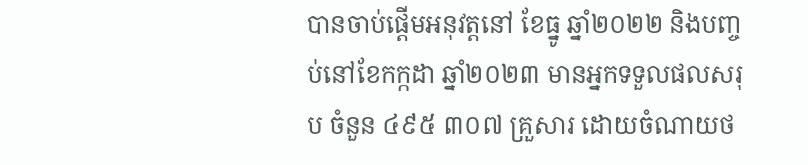បានចាប់ផ្ដើមអនុវត្តនៅ ខែធ្នូ ឆ្នាំ២០២២ និងបញ្ចប់នៅខែកក្កដា ឆ្នាំ២០២៣ មានអ្នកទទួលផលសរុប ចំនួន ៤៩៥ ៣០៧ គ្រួសារ ដោយចំណាយថ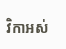វិកាអស់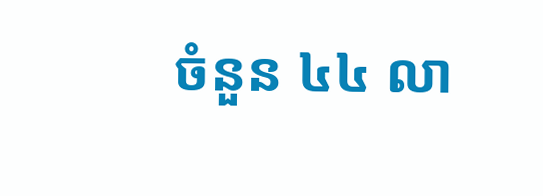ចំនួន ៤៤ លា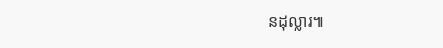នដុល្លារ៕